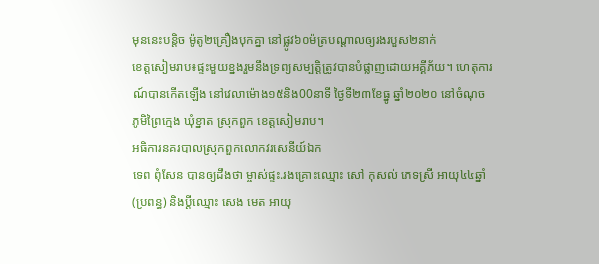មុននេះបន្តិច ម៉ូតូ២គ្រឿងបុកគ្នា នៅផ្លូវ៦០ម៉ត្របណ្ដាលឲ្យរងរបួស២នាក់
ខេត្តសៀមរាប៖ផ្ទះមួយខ្នងរួមនឹងទ្រព្យសម្បត្តិត្រូវបានបំផ្លាញដោយអគ្គីភ័យ។ ហេតុការណ៍បានកើតឡើង នៅវេលាម៉ោង១៥និង00នាទី ថ្ងៃទី២៣ខែធ្នូ ឆ្នាំ២០២០ នៅចំណុច ភូមិព្រៃក្មេង ឃុំខ្នាត ស្រុកពួក ខេត្តសៀមរាប។
អធិការនគរបាលស្រុកពួកលោកវរសេនីយ៍ឯក
ទេព ពុំសែន បានឲ្យដឹងថា ម្ចាស់ផ្ទះ.រងគ្រោះឈ្មោះ សៅ កុសល់ ភេទស្រី អាយុ៤៤ឆ្នាំ (ប្រពន្ធ) និងប្ដីឈ្មោះ សេង មេត អាយុ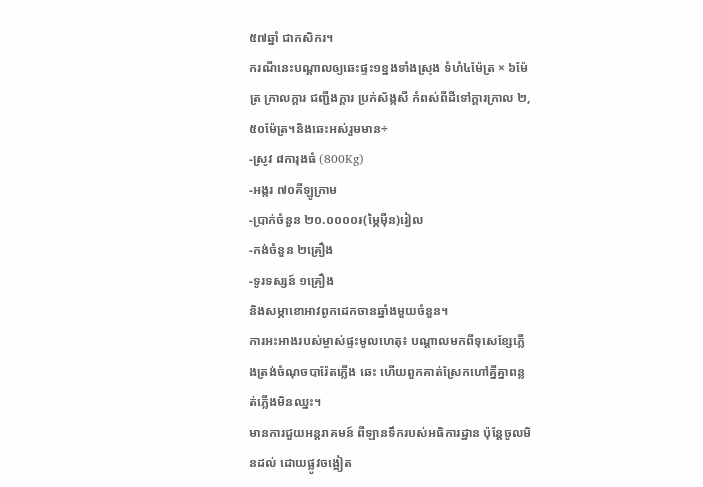៥៧ឆ្នាំ ជាកសិករ។
ករណីនេះបណ្ដាលឲ្យឆេះផ្ទះ១ខ្នងទាំងស្រុង ទំហំ៤ម៉ែត្រ × ៦ម៉ែត្រ ក្រាលក្ដារ ជញ្ជីងក្ដារ ប្រក់ស័ង្កសី កំពស់ពីដីទៅក្ដារក្រាល ២,៥០ម៉ែត្រ។និងឆេះអស់រួមមាន÷
-ស្រូវ ៨ការុងធំ (800Kg)
-អង្ករ ៧០គីឡូក្រាម
-ប្រាក់ចំនួន ២០.០០០០៛(ម្ភៃម៉ឺន)រៀល
-កង់ចំនួន ២គ្រឿង
-ទូរទស្សន៍ ១គ្រឿង
និងសម្ភាខោអាវពូកដេកចានឆ្នាំងមួយចំនួន។
ការអះអាងរបស់ម្ចាស់ផ្ទះមូលហេតុ៖ បណ្ដាលមកពីទុសេខ្សែភ្លើងត្រង់ចំណុចបារ៉ែតភ្លើង ឆេះ ហើយពួកគាត់ស្រែកហៅគ្នីគ្នាពន្លត់ភ្លើងមិនឈ្នះ។
មានការជួយអន្តរាគមន៍ ពីឡានទឹករបស់អធិការដ្ឋាន ប៉ុន្តែចូលមិនដល់ ដោយផ្លូវចង្អៀត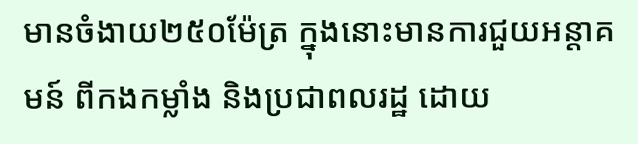មានចំងាយ២៥០ម៉ែត្រ ក្នុងនោះមានការជួយអន្ដាគមន៍ ពីកងកម្លាំង និងប្រជាពលរដ្ឋ ដោយ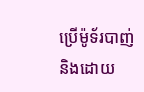ប្រើម៉ូទ័របាញ់ និងដោយ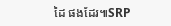ដៃ ផងដែរ៕SRP